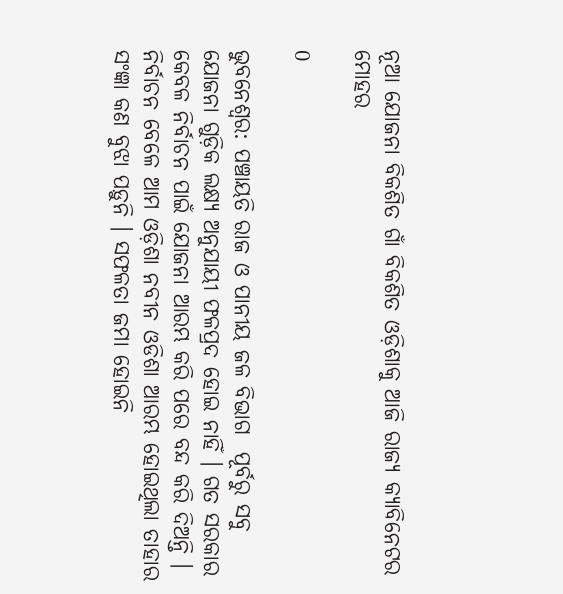ନୂଆ ଯୋଜନା ବିକଶିତ ଗାଁ ବିକଶିତ ଓଡ଼ିଶାକୁ ଆଜି ରାଜ୍ୟ କ୍ୟାବିନେଟର ମୋହର

0

ଭୁବନେଶ୍ୱର: ପଞ୍ଚାୟତି ରାଜ ଓ ପାନୀୟ ଜଳ ବିଭାଗ  ପୂର୍ବରୁ ସବୁ ଯୋଜନା ଗୁଡ଼ିକ ଲକ୍ଷ୍ୟ ଅନୁଯାୟୀ ଫଳପ୍ରଦ ହୋଇ ନାହିଁ । ଗତ ସରକାର କେବଳ ନିର୍ବାଚନ ପାଇଁ ଯୋଜନା ଆରମ୍ଭ କରି ପରେ ବନ୍ଦ କରି ଦିଅନ୍ତି । ନିର୍ବାଚନ ବେଳେ ଆମ ଓଡ଼ିଶା ନବୀନ ଓଡିଶା ଆରମ୍ଭ ହୋଇଥିଲା ତାହାର ସଂଜ୍ଞା କଣ ବୁଝା ପଡ଼ୁନି । ସଫଳତା ଜମା ହୋଇନି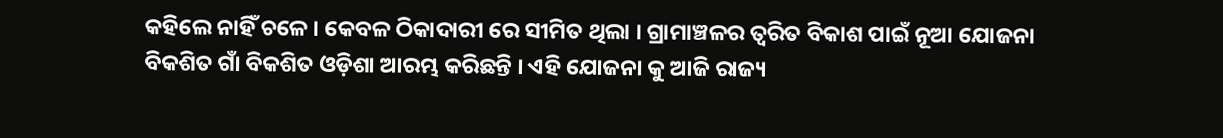କହିଲେ ନାହିଁ ଚଳେ । କେବଳ ଠିକାଦାରୀ ରେ ସୀମିତ ଥିଲା । ଗ୍ରାମାଞ୍ଚଳର ତ୍ୱରିତ ବିକାଶ ପାଇଁ ନୂଆ ଯୋଜନା ବିକଶିତ ଗାଁ ବିକଶିତ ଓଡ଼ିଶା ଆରମ୍ଭ କରିଛନ୍ତି । ଏହି ଯୋଜନା କୁ ଆଜି ରାଜ୍ୟ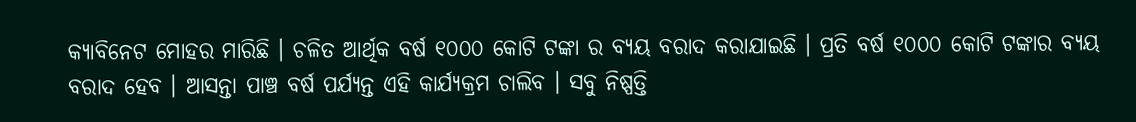କ୍ୟାବିନେଟ ମୋହର ମାରିଛି । ଚଳିତ ଆର୍ଥିକ ବର୍ଷ ୧୦୦୦ କୋଟି ଟଙ୍କା ର ବ୍ୟୟ ବରାଦ କରାଯାଇଛି । ପ୍ରତି ବର୍ଷ ୧୦୦୦ କୋଟି ଟଙ୍କାର ବ୍ୟୟ ବରାଦ ହେବ । ଆସନ୍ତା ପାଞ୍ଚ ବର୍ଷ ପର୍ଯ୍ୟନ୍ତ ଏହି କାର୍ଯ୍ୟକ୍ରମ ଚାଲିବ । ସବୁ ନିଷ୍ପତ୍ତି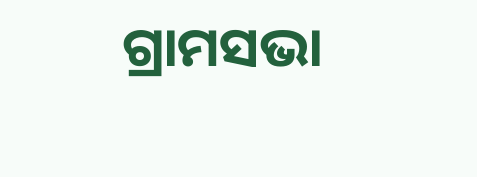ଗ୍ରାମସଭା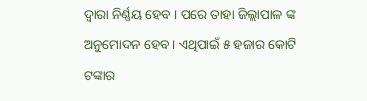ଦ୍ୱାରା ନିର୍ଣ୍ଣୟ ହେବ । ପରେ ତାହା ଜିଲ୍ଲାପାଳ ଙ୍କ ଅନୁମୋଦନ ହେବ। ଏଥିପାଇଁ ୫ ହଜାର କୋଟି ଟଙ୍କାର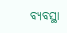ବ୍ୟବସ୍ଥା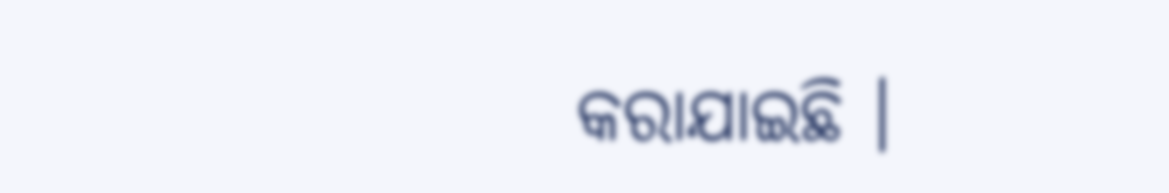କରାଯାଇଛି ।